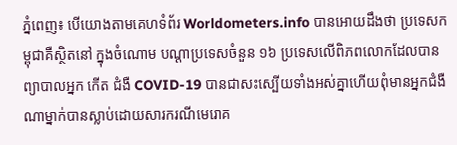ភ្នំពេញ៖ បើយោងតាមគេហទំព័រ Worldometers.info បានអោយដឹងថា ប្រទេសកម្ពុជាគឺស្ថិតនៅ ក្នុងចំណោម បណ្តាប្រទេសចំនួន ១៦ ប្រទេសលើពិភពលោកដែលបានព្យាបាលអ្នក កើត ជំងឺ COVID-19 បានជាសះស្បើយទាំងអស់គ្នាហើយពុំមានអ្នកជំងឺណាម្នាក់បានស្លាប់ដោយសារករណីមេរោគ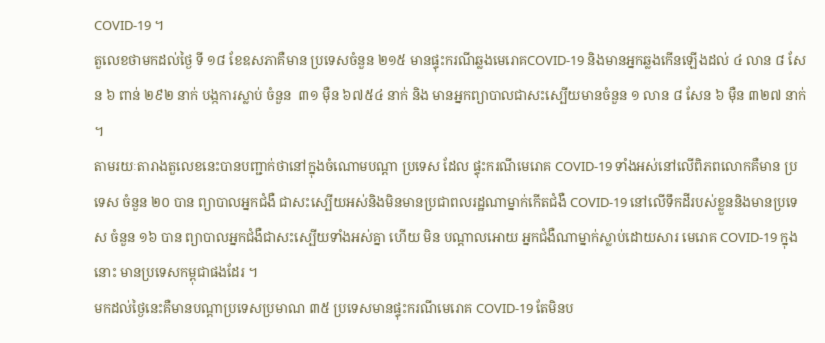COVID-19 ។
តួលេខថាមកដល់ថ្ងៃ ទី ១៨ ខែឧសភាគឺមាន ប្រទេសចំនួន ២១៥ មានផ្ទុះករណីឆ្លងមេរោគCOVID-19 និងមានអ្នកឆ្លងកើនឡើងដល់ ៤ លាន ៨ សែន ៦ ពាន់ ២៩២ នាក់ បង្កការស្លាប់ ចំនួន  ៣១ ម៉ឺន ៦៧៥៤ នាក់ និង មានអ្នកព្យាបាលជាសះស្បើយមានចំនួន ១ លាន ៨ សែន ៦ ម៉ឺន ៣២៧ នាក់ ។
តាមរយៈតារាងតួលេខនេះបានបញ្ជាក់ថានៅក្នុងចំណោមបណ្តា ប្រទេស ដែល ផ្ទុះករណីមេរោគ COVID-19 ទាំងអស់នៅលើពិភពលោកគឺមាន ប្រទេស ចំនួន ២០ បាន ព្យាបាលអ្នកជំងឺ ជាសះស្បើយអស់និងមិនមានប្រជាពលរដ្ឋណាម្នាក់កើតជំងឺ COVID-19 នៅលើទឹកដីរបស់ខ្លួននិងមានប្រទេស ចំនួន ១៦ បាន ព្យាបាលអ្នកជំងឺជាសះស្បើយទាំងអស់គ្នា ហើយ មិន បណ្តាលអោយ អ្នកជំងឺណាម្នាក់ស្លាប់ដោយសារ មេរោគ COVID-19 ក្នុងនោះ មានប្រទេសកម្ពុជាផងដែរ ។
មកដល់ថ្ងៃនេះគឺមានបណ្តាប្រទេសប្រមាណ ៣៥ ប្រទេសមានផ្ទុះករណីមេរោគ COVID-19 តែមិនប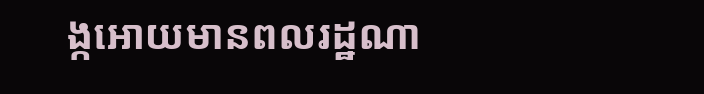ង្កអោយមានពលរដ្ឋណា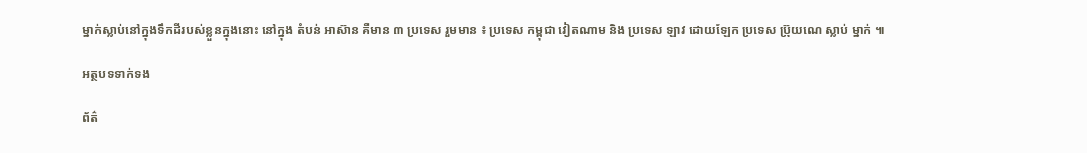ម្នាក់ស្លាប់នៅក្នុងទឹកដីរបស់ខ្លួនក្នុងនោះ នៅក្នុង តំបន់ អាស៊ាន គឺមាន ៣ ប្រទេស រួមមាន ៖ ប្រទេស កម្ពុជា វៀតណាម និង ប្រទេស ឡាវ ដោយឡែក ប្រទេស ប្រ៊ុយណេ ស្លាប់ ម្នាក់ ៕

អត្ថបទទាក់ទង

ព័ត៌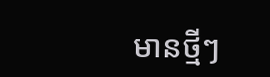មានថ្មីៗ